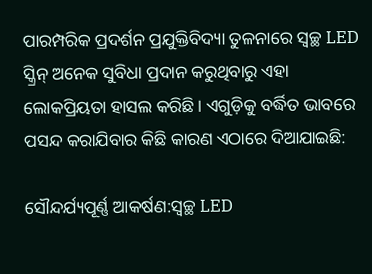ପାରମ୍ପରିକ ପ୍ରଦର୍ଶନ ପ୍ରଯୁକ୍ତିବିଦ୍ୟା ତୁଳନାରେ ସ୍ୱଚ୍ଛ LED ସ୍କ୍ରିନ୍ ଅନେକ ସୁବିଧା ପ୍ରଦାନ କରୁଥିବାରୁ ଏହା ଲୋକପ୍ରିୟତା ହାସଲ କରିଛି। ଏଗୁଡ଼ିକୁ ବର୍ଦ୍ଧିତ ଭାବରେ ପସନ୍ଦ କରାଯିବାର କିଛି କାରଣ ଏଠାରେ ଦିଆଯାଇଛି:

ସୌନ୍ଦର୍ଯ୍ୟପୂର୍ଣ୍ଣ ଆକର୍ଷଣ:ସ୍ୱଚ୍ଛ LED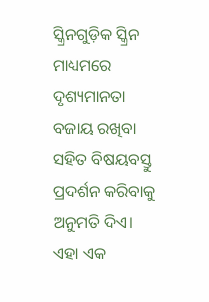ସ୍କ୍ରିନଗୁଡ଼ିକ ସ୍କ୍ରିନ ମାଧ୍ୟମରେ ଦୃଶ୍ୟମାନତା ବଜାୟ ରଖିବା ସହିତ ବିଷୟବସ୍ତୁ ପ୍ରଦର୍ଶନ କରିବାକୁ ଅନୁମତି ଦିଏ। ଏହା ଏକ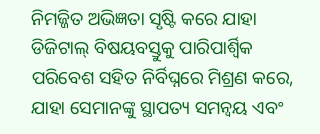ନିମଜ୍ଜିତ ଅଭିଜ୍ଞତା ସୃଷ୍ଟି କରେ ଯାହା ଡିଜିଟାଲ୍ ବିଷୟବସ୍ତୁକୁ ପାରିପାର୍ଶ୍ୱିକ ପରିବେଶ ସହିତ ନିର୍ବିଘ୍ନରେ ମିଶ୍ରଣ କରେ, ଯାହା ସେମାନଙ୍କୁ ସ୍ଥାପତ୍ୟ ସମନ୍ୱୟ ଏବଂ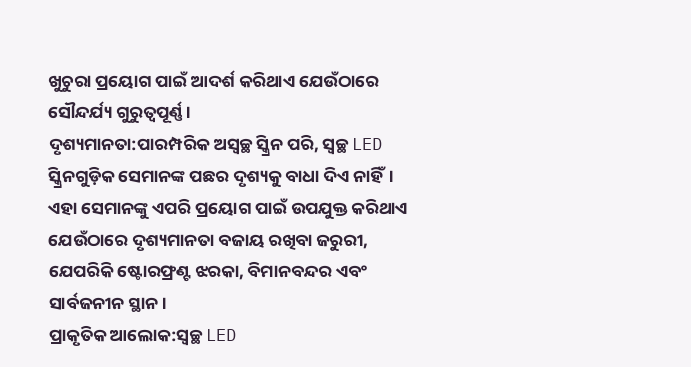ଖୁଚୁରା ପ୍ରୟୋଗ ପାଇଁ ଆଦର୍ଶ କରିଥାଏ ଯେଉଁଠାରେ ସୌନ୍ଦର୍ଯ୍ୟ ଗୁରୁତ୍ୱପୂର୍ଣ୍ଣ।
ଦୃଶ୍ୟମାନତା:ପାରମ୍ପରିକ ଅସ୍ୱଚ୍ଛ ସ୍କ୍ରିନ ପରି, ସ୍ୱଚ୍ଛ LED ସ୍କ୍ରିନଗୁଡ଼ିକ ସେମାନଙ୍କ ପଛର ଦୃଶ୍ୟକୁ ବାଧା ଦିଏ ନାହିଁ। ଏହା ସେମାନଙ୍କୁ ଏପରି ପ୍ରୟୋଗ ପାଇଁ ଉପଯୁକ୍ତ କରିଥାଏ ଯେଉଁଠାରେ ଦୃଶ୍ୟମାନତା ବଜାୟ ରଖିବା ଜରୁରୀ, ଯେପରିକି ଷ୍ଟୋରଫ୍ରଣ୍ଟ ଝରକା, ବିମାନବନ୍ଦର ଏବଂ ସାର୍ବଜନୀନ ସ୍ଥାନ।
ପ୍ରାକୃତିକ ଆଲୋକ:ସ୍ୱଚ୍ଛ LED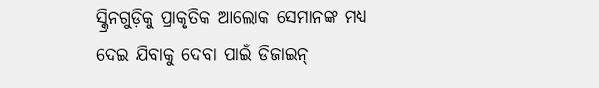ସ୍କ୍ରିନଗୁଡ଼ିକୁ ପ୍ରାକୃତିକ ଆଲୋକ ସେମାନଙ୍କ ମଧ୍ୟ ଦେଇ ଯିବାକୁ ଦେବା ପାଇଁ ଡିଜାଇନ୍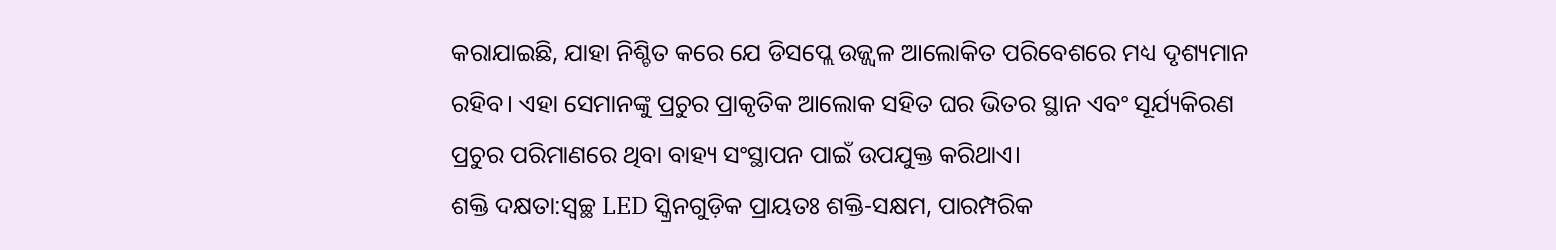କରାଯାଇଛି, ଯାହା ନିଶ୍ଚିତ କରେ ଯେ ଡିସପ୍ଲେ ଉଜ୍ଜ୍ୱଳ ଆଲୋକିତ ପରିବେଶରେ ମଧ୍ୟ ଦୃଶ୍ୟମାନ ରହିବ। ଏହା ସେମାନଙ୍କୁ ପ୍ରଚୁର ପ୍ରାକୃତିକ ଆଲୋକ ସହିତ ଘର ଭିତର ସ୍ଥାନ ଏବଂ ସୂର୍ଯ୍ୟକିରଣ ପ୍ରଚୁର ପରିମାଣରେ ଥିବା ବାହ୍ୟ ସଂସ୍ଥାପନ ପାଇଁ ଉପଯୁକ୍ତ କରିଥାଏ।
ଶକ୍ତି ଦକ୍ଷତା:ସ୍ୱଚ୍ଛ LED ସ୍କ୍ରିନଗୁଡ଼ିକ ପ୍ରାୟତଃ ଶକ୍ତି-ସକ୍ଷମ, ପାରମ୍ପରିକ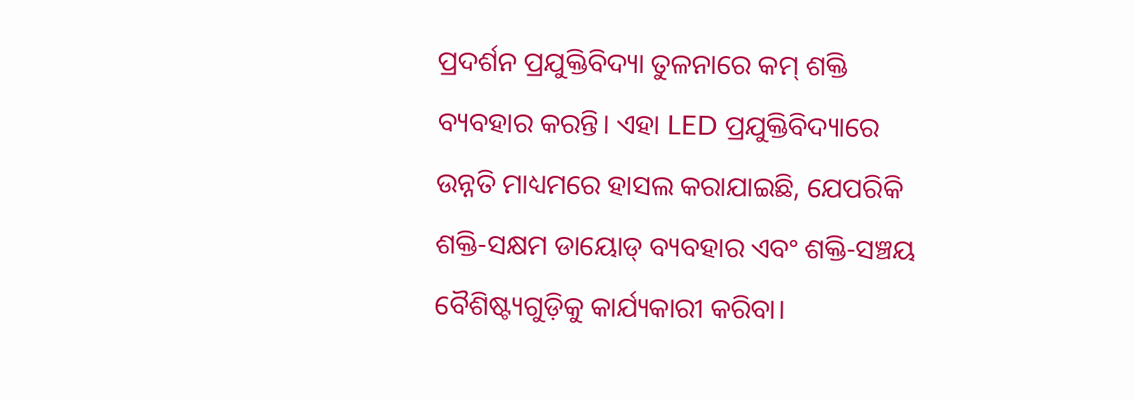ପ୍ରଦର୍ଶନ ପ୍ରଯୁକ୍ତିବିଦ୍ୟା ତୁଳନାରେ କମ୍ ଶକ୍ତି ବ୍ୟବହାର କରନ୍ତି। ଏହା LED ପ୍ରଯୁକ୍ତିବିଦ୍ୟାରେ ଉନ୍ନତି ମାଧ୍ୟମରେ ହାସଲ କରାଯାଇଛି, ଯେପରିକି ଶକ୍ତି-ସକ୍ଷମ ଡାୟୋଡ୍ ବ୍ୟବହାର ଏବଂ ଶକ୍ତି-ସଞ୍ଚୟ ବୈଶିଷ୍ଟ୍ୟଗୁଡ଼ିକୁ କାର୍ଯ୍ୟକାରୀ କରିବା।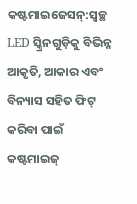କଷ୍ଟମାଇଜେସନ୍:ସ୍ୱଚ୍ଛ LED ସ୍କ୍ରିନଗୁଡ଼ିକୁ ବିଭିନ୍ନ ଆକୃତି, ଆକାର ଏବଂ ବିନ୍ୟାସ ସହିତ ଫିଟ୍ କରିବା ପାଇଁ କଷ୍ଟମାଇଜ୍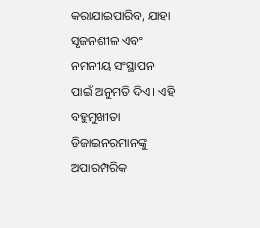କରାଯାଇପାରିବ, ଯାହା ସୃଜନଶୀଳ ଏବଂ ନମନୀୟ ସଂସ୍ଥାପନ ପାଇଁ ଅନୁମତି ଦିଏ। ଏହି ବହୁମୁଖୀତା ଡିଜାଇନରମାନଙ୍କୁ ଅପାରମ୍ପରିକ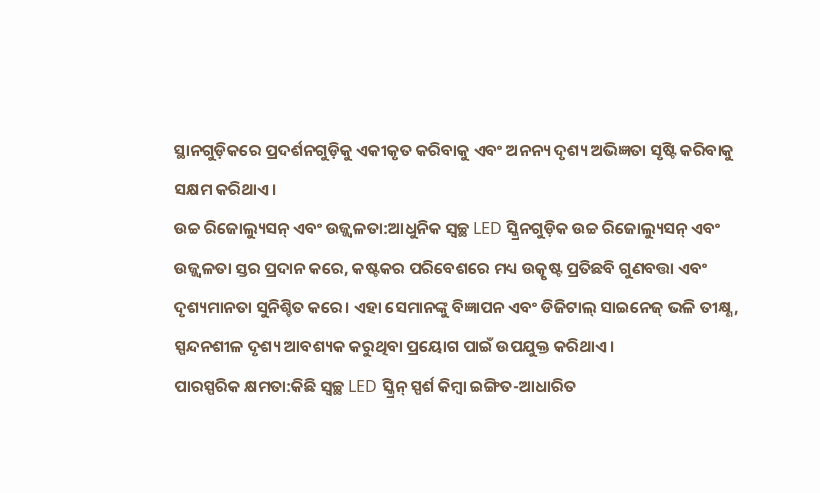ସ୍ଥାନଗୁଡ଼ିକରେ ପ୍ରଦର୍ଶନଗୁଡ଼ିକୁ ଏକୀକୃତ କରିବାକୁ ଏବଂ ଅନନ୍ୟ ଦୃଶ୍ୟ ଅଭିଜ୍ଞତା ସୃଷ୍ଟି କରିବାକୁ ସକ୍ଷମ କରିଥାଏ।
ଉଚ୍ଚ ରିଜୋଲ୍ୟୁସନ୍ ଏବଂ ଉଜ୍ଜ୍ୱଳତା:ଆଧୁନିକ ସ୍ୱଚ୍ଛ LED ସ୍କ୍ରିନଗୁଡ଼ିକ ଉଚ୍ଚ ରିଜୋଲ୍ୟୁସନ୍ ଏବଂ ଉଜ୍ଜ୍ୱଳତା ସ୍ତର ପ୍ରଦାନ କରେ, କଷ୍ଟକର ପରିବେଶରେ ମଧ୍ୟ ଉତ୍କୃଷ୍ଟ ପ୍ରତିଛବି ଗୁଣବତ୍ତା ଏବଂ ଦୃଶ୍ୟମାନତା ସୁନିଶ୍ଚିତ କରେ। ଏହା ସେମାନଙ୍କୁ ବିଜ୍ଞାପନ ଏବଂ ଡିଜିଟାଲ୍ ସାଇନେଜ୍ ଭଳି ତୀକ୍ଷ୍ଣ, ସ୍ପନ୍ଦନଶୀଳ ଦୃଶ୍ୟ ଆବଶ୍ୟକ କରୁଥିବା ପ୍ରୟୋଗ ପାଇଁ ଉପଯୁକ୍ତ କରିଥାଏ।
ପାରସ୍ପରିକ କ୍ଷମତା:କିଛି ସ୍ୱଚ୍ଛ LED ସ୍କ୍ରିନ୍ ସ୍ପର୍ଶ କିମ୍ବା ଇଙ୍ଗିତ-ଆଧାରିତ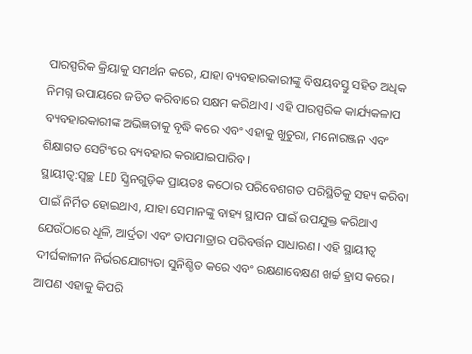ପାରସ୍ପରିକ କ୍ରିୟାକୁ ସମର୍ଥନ କରେ, ଯାହା ବ୍ୟବହାରକାରୀଙ୍କୁ ବିଷୟବସ୍ତୁ ସହିତ ଅଧିକ ନିମଗ୍ନ ଉପାୟରେ ଜଡିତ କରିବାରେ ସକ୍ଷମ କରିଥାଏ। ଏହି ପାରସ୍ପରିକ କାର୍ଯ୍ୟକଳାପ ବ୍ୟବହାରକାରୀଙ୍କ ଅଭିଜ୍ଞତାକୁ ବୃଦ୍ଧି କରେ ଏବଂ ଏହାକୁ ଖୁଚୁରା, ମନୋରଞ୍ଜନ ଏବଂ ଶିକ୍ଷାଗତ ସେଟିଂରେ ବ୍ୟବହାର କରାଯାଇପାରିବ।
ସ୍ଥାୟୀତ୍ୱ:ସ୍ୱଚ୍ଛ LED ସ୍କ୍ରିନଗୁଡ଼ିକ ପ୍ରାୟତଃ କଠୋର ପରିବେଶଗତ ପରିସ୍ଥିତିକୁ ସହ୍ୟ କରିବା ପାଇଁ ନିର୍ମିତ ହୋଇଥାଏ, ଯାହା ସେମାନଙ୍କୁ ବାହ୍ୟ ସ୍ଥାପନ ପାଇଁ ଉପଯୁକ୍ତ କରିଥାଏ ଯେଉଁଠାରେ ଧୂଳି, ଆର୍ଦ୍ରତା ଏବଂ ତାପମାତ୍ରାର ପରିବର୍ତ୍ତନ ସାଧାରଣ। ଏହି ସ୍ଥାୟୀତ୍ୱ ଦୀର୍ଘକାଳୀନ ନିର୍ଭରଯୋଗ୍ୟତା ସୁନିଶ୍ଚିତ କରେ ଏବଂ ରକ୍ଷଣାବେକ୍ଷଣ ଖର୍ଚ୍ଚ ହ୍ରାସ କରେ।
ଆପଣ ଏହାକୁ କିପରି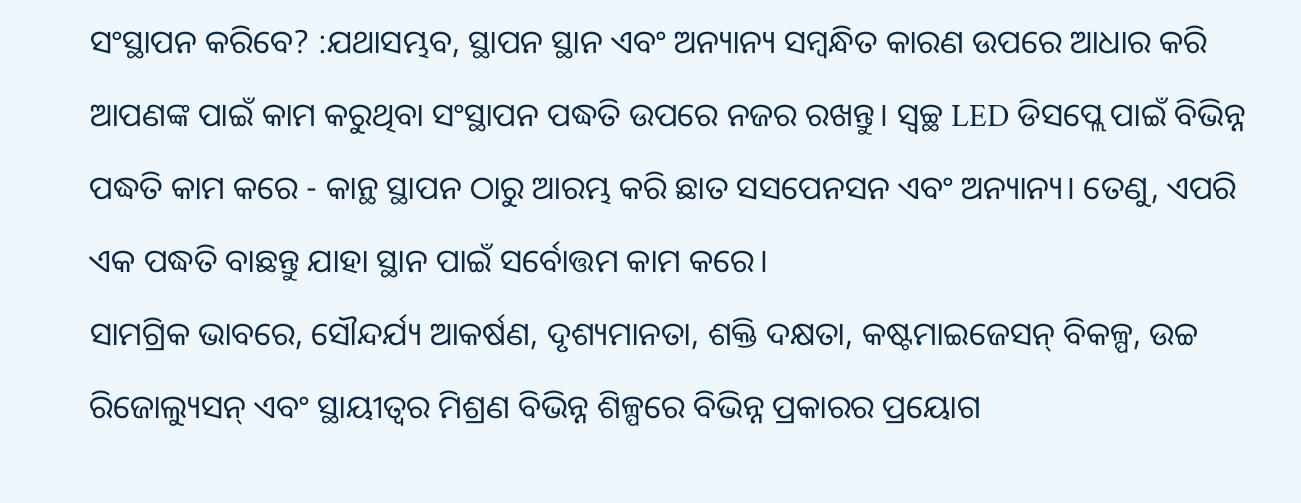ସଂସ୍ଥାପନ କରିବେ? :ଯଥାସମ୍ଭବ, ସ୍ଥାପନ ସ୍ଥାନ ଏବଂ ଅନ୍ୟାନ୍ୟ ସମ୍ବନ୍ଧିତ କାରଣ ଉପରେ ଆଧାର କରି ଆପଣଙ୍କ ପାଇଁ କାମ କରୁଥିବା ସଂସ୍ଥାପନ ପଦ୍ଧତି ଉପରେ ନଜର ରଖନ୍ତୁ। ସ୍ୱଚ୍ଛ LED ଡିସପ୍ଲେ ପାଇଁ ବିଭିନ୍ନ ପଦ୍ଧତି କାମ କରେ - କାନ୍ଥ ସ୍ଥାପନ ଠାରୁ ଆରମ୍ଭ କରି ଛାତ ସସପେନସନ ଏବଂ ଅନ୍ୟାନ୍ୟ। ତେଣୁ, ଏପରି ଏକ ପଦ୍ଧତି ବାଛନ୍ତୁ ଯାହା ସ୍ଥାନ ପାଇଁ ସର୍ବୋତ୍ତମ କାମ କରେ।
ସାମଗ୍ରିକ ଭାବରେ, ସୌନ୍ଦର୍ଯ୍ୟ ଆକର୍ଷଣ, ଦୃଶ୍ୟମାନତା, ଶକ୍ତି ଦକ୍ଷତା, କଷ୍ଟମାଇଜେସନ୍ ବିକଳ୍ପ, ଉଚ୍ଚ ରିଜୋଲ୍ୟୁସନ୍ ଏବଂ ସ୍ଥାୟୀତ୍ୱର ମିଶ୍ରଣ ବିଭିନ୍ନ ଶିଳ୍ପରେ ବିଭିନ୍ନ ପ୍ରକାରର ପ୍ରୟୋଗ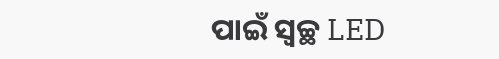ପାଇଁ ସ୍ୱଚ୍ଛ LED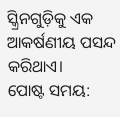ସ୍କ୍ରିନଗୁଡ଼ିକୁ ଏକ ଆକର୍ଷଣୀୟ ପସନ୍ଦ କରିଥାଏ।
ପୋଷ୍ଟ ସମୟ: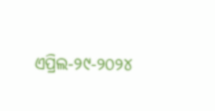ଏପ୍ରିଲ-୨୯-୨୦୨୪